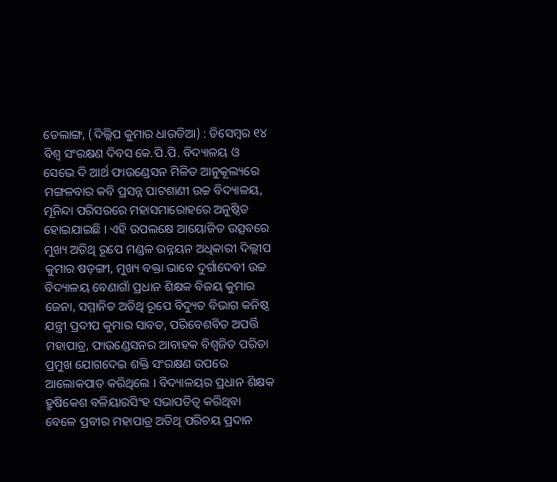ଡେଲାଙ୍ଗ, (ଦିଲ୍ଲିପ କୁମାର ଧାଉଡିଆ) : ଡିସେମ୍ବର ୧୪ ବିଶ୍ଵ ସଂରକ୍ଷଣ ଦିବସ କେ.ପି.ପି. ବିଦ୍ୟାଳୟ ଓ ସେଭେ ଦି ଆର୍ଥ ଫାଉଣ୍ଡେସନ ମିଳିତ ଆନୁକୂଲ୍ୟରେ ମଙ୍ଗଳବାର କବି ପ୍ରସନ୍ନ ପାଟଶାଣୀ ଉଚ୍ଚ ବିଦ୍ୟାଳୟ, ମୂନିନ୍ଦା ପରିସରରେ ମହାସମାରୋହରେ ଅନୁଷ୍ଠିତ ହୋଇଯାଇଛି । ଏହି ଉପଲକ୍ଷେ ଆୟୋଜିତ ଉତ୍ସବରେ ମୁଖ୍ୟ ଅତିଥି ରୂପେ ମଣ୍ଡଳ ଉନ୍ନୟନ ଅଧିକାରୀ ଦିଲ୍ଲୀପ କୁମାର ଷଡ଼ଙ୍ଗୀ, ମୁଖ୍ୟ ବକ୍ତା ଭାବେ ଦୁର୍ଗାଦେବୀ ଉଚ୍ଚ ବିଦ୍ୟାଳୟ ବେଣାଗାଁ ପ୍ରଧାନ ଶିକ୍ଷକ ବିଜୟ କୁମାର ଜେନା, ସମ୍ମାନିତ ଅତିଥି ରୂପେ ବିଦ୍ୟୁତ ବିଭାଗ କନିଷ୍ଠ ଯନ୍ତ୍ରୀ ପ୍ରଦୀପ କୁମାର ସାବତ, ପରିବେଶବିତ ଅପର୍ତ୍ତି ମହାପାତ୍ର, ଫାଉଣ୍ଡେସନର ଆବାହକ ବିଶ୍ଵଜିତ ପରିଡା ପ୍ରମୁଖ ଯୋଗଦେଇ ଶକ୍ତି ସଂରକ୍ଷଣ ଉପରେ ଆଲୋକପାତ କରିଥିଲେ । ବିଦ୍ୟାଳୟର ପ୍ରଧାନ ଶିକ୍ଷକ ହ୍ରୁଷିକେଶ ବଳିୟାରସିଂହ ସଭାପତିତ୍ଵ କରିଥିବା ବେଳେ ପ୍ରବୀର ମହାପାତ୍ର ଅତିଥି ପରିଚୟ ପ୍ରଦାନ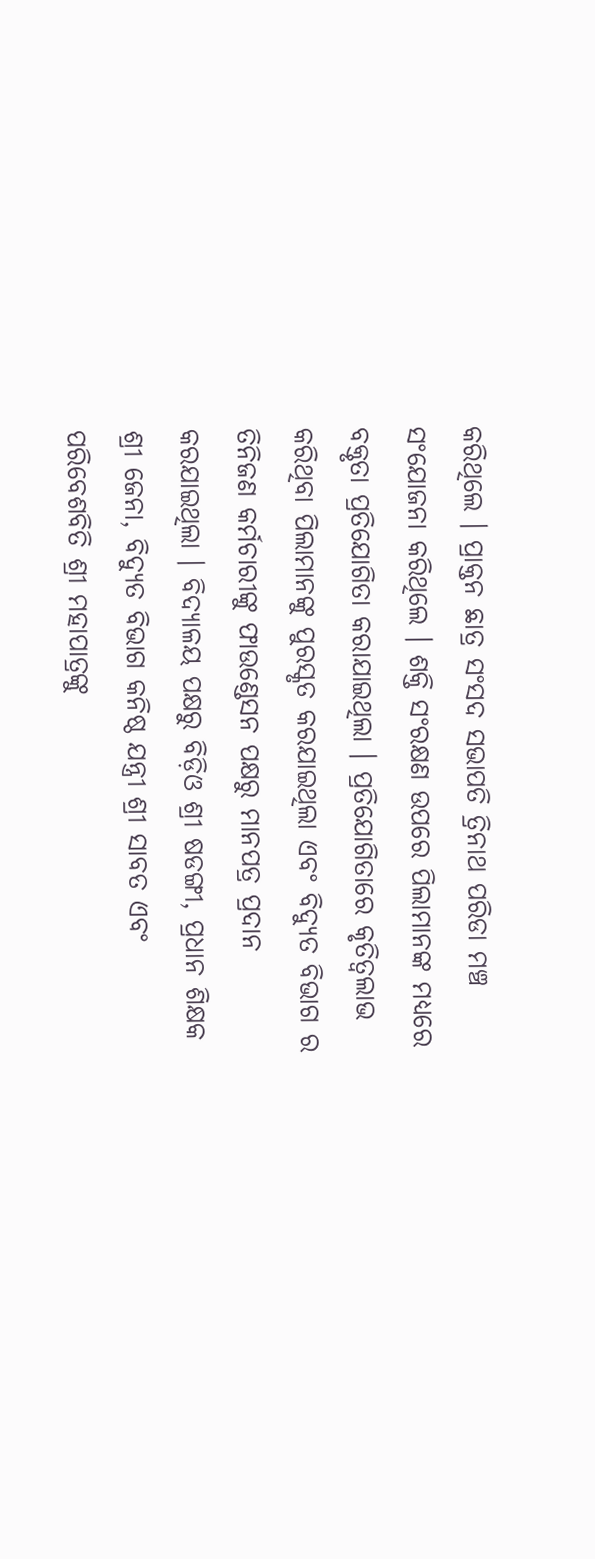କରିଥିଲେ । ପ୍ରାକ୍ତନ ଛାତ୍ର ସଂସଦ ସଭାପତି ତ୍ରିନାଥ ପରିଡା ମଞ୍ଚ ସଂଯୋଜନା କରିଥିଲେ । ଶକ୍ତି ସଂରକ୍ଷଣ ଉପରେ ପିଲାମାନଙ୍କ ମଧ୍ୟରେ ବକ୍ତୃତା ପ୍ରତିଯୋଗିତା କରାଯାଇଥିଲା । ପ୍ରତିଯୋଗିତାରେ କୃତିତ୍ଵଲାଭ କରିଥିବା ପିଲାମାନଙ୍କୁ ପୁରସ୍କୃତ କରଯାଇଥିଲା ଏବଂ ବିଦ୍ୟୁତ ବିଭାଗ ର ତିନିଜଣ କର୍ମଚାରୀଙ୍କୁ ଫାଉଣ୍ଡେସନ ପକ୍ଷରୁ ମାନପତ୍ର ପ୍ରଦାନ କରଯାଇଥିଲା । ବିଦ୍ୟାଳୟ ପକ୍ଷରୁ ବିଡ଼ିଓ ଶ୍ରୀ ଷଡଙ୍ଗୀ, ପ୍ରଧାନ ଶିକ୍ଷକ ଶ୍ରୀ ଜେନା, ବିଦ୍ୟୁତ ବିଭାଗ କନିଷ୍ଠ ଯନ୍ତ୍ରୀ ଶ୍ରୀ ସାବତ ଏବଂ ପରିବେଶବିତି ଶ୍ରୀ ମହାପାତ୍ରଙ୍କୁ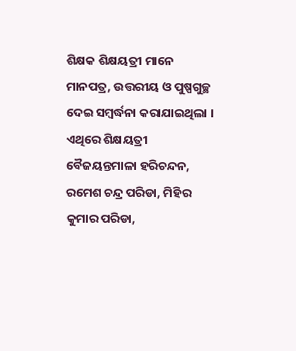ଶିକ୍ଷକ ଶିକ୍ଷୟତ୍ରୀ ମାନେ ମାନପତ୍ର, ଉତ୍ତରୀୟ ଓ ପୁଷ୍ପଗୁଚ୍ଛ ଦେଇ ସମ୍ବର୍ଦ୍ଧନା କରାଯାଇଥିଲା । ଏଥିରେ ଶିକ୍ଷୟତ୍ରୀ ବୈଜୟନ୍ତମାଳା ହରିଚନ୍ଦନ, ରମେଶ ଚନ୍ଦ୍ର ପରିଡା, ମିହିର କୁମାର ପରିଡା,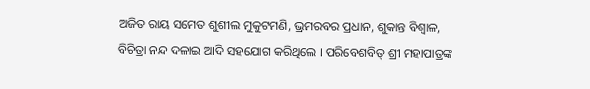ଅଜିତ ରାୟ ସମେତ ଶୁଶୀଲ ମୁକୁଟମଣି, ଭ୍ରମରବର ପ୍ରଧାନ, ଶୁକାନ୍ତ ବିଶ୍ବାଳ, ବିଚିତ୍ରା ନନ୍ଦ ଦଳାଇ ଆଦି ସହଯୋଗ କରିଥିଲେ । ପରିବେଶବିତ୍ ଶ୍ରୀ ମହାପାତ୍ରଙ୍କ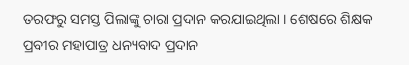ତରଫରୁ ସମସ୍ତ ପିଲାଙ୍କୁ ଚାରା ପ୍ରଦାନ କରଯାଇଥିଲା । ଶେଷରେ ଶିକ୍ଷକ ପ୍ରବୀର ମହାପାତ୍ର ଧନ୍ୟବାଦ ପ୍ରଦାନ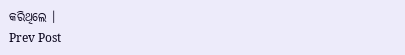କରିଥିଲେ ।
Prev Post